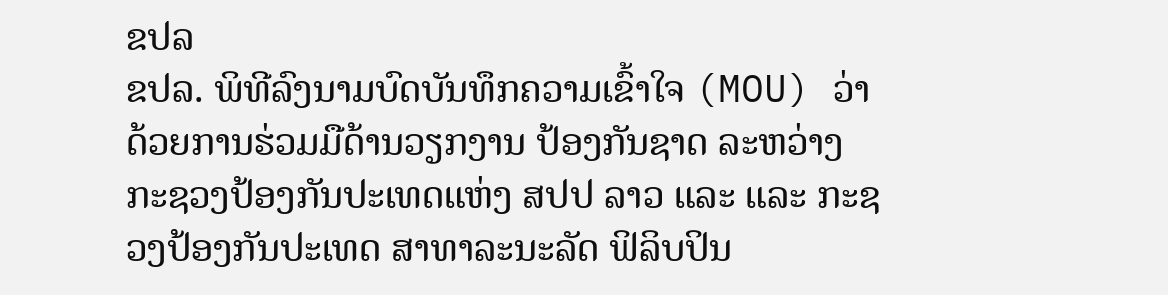ຂປລ
ຂປລ. ພິທີລົງນາມບົດບັນທຶກຄວາມເຂົ້າໃຈ (MOU) ວ່າດ້ວຍການຮ່ວມມືດ້ານວຽກງານ ປ້ອງກັນຊາດ ລະຫວ່າງ ກະຊວງປ້ອງກັນປະເທດແຫ່ງ ສປປ ລາວ ແລະ ແລະ ກະຊວງປ້ອງກັນປະເທດ ສາທາລະນະລັດ ຟິລິບປິນ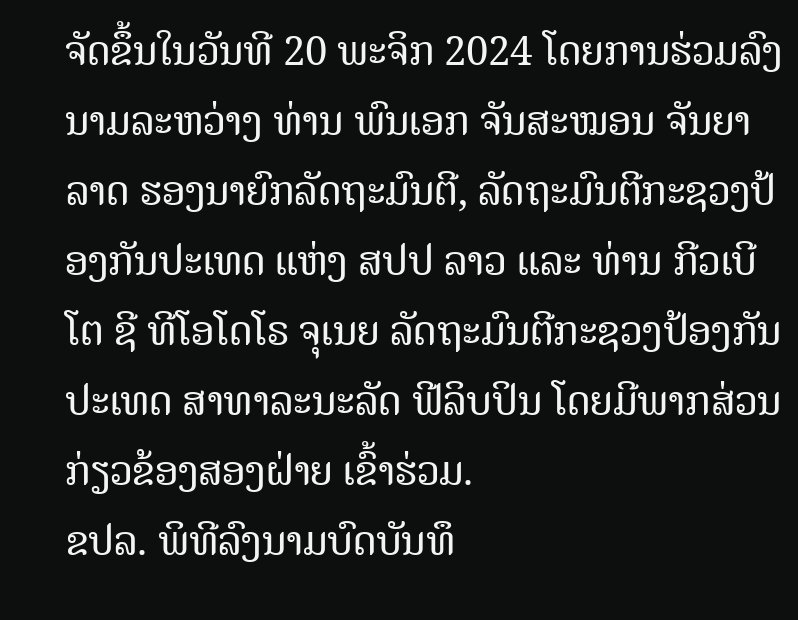ຈັດຂຶ້ນໃນວັນທີ 20 ພະຈິກ 2024 ໂດຍການຮ່ວມລົງນາມລະຫວ່າງ ທ່ານ ພົນເອກ ຈັນສະໝອນ ຈັນຍາລາດ ຮອງນາຍົກລັດຖະມົນຕີ, ລັດຖະມົນຕີກະຊວງປ້ອງກັນປະເທດ ແຫ່ງ ສປປ ລາວ ແລະ ທ່ານ ກີວເບີໂຕ ຊີ ທີໂອໂດໂຣ ຈຸເນຍ ລັດຖະມົນຕີກະຊວງປ້ອງກັນປະເທດ ສາທາລະນະລັດ ຟີລິບປິນ ໂດຍມີພາກສ່ວນກ່ຽວຂ້ອງສອງຝ່າຍ ເຂົ້າຮ່ວມ.
ຂປລ. ພິທີລົງນາມບົດບັນທຶ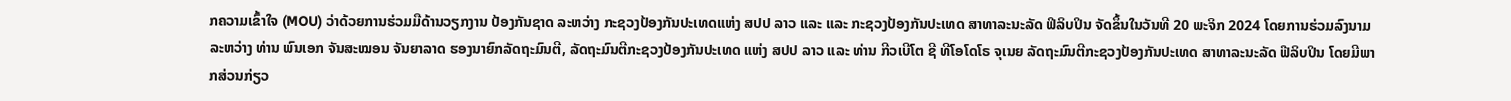ກຄວາມເຂົ້າໃຈ (MOU) ວ່າດ້ວຍການຮ່ວມມືດ້ານວຽກງານ ປ້ອງກັນຊາດ ລະຫວ່າງ ກະຊວງປ້ອງກັນປະເທດແຫ່ງ ສປປ ລາວ ແລະ ແລະ ກະຊວງປ້ອງກັນປະເທດ ສາທາລະນະລັດ ຟິລິບປິນ ຈັດຂຶ້ນໃນວັນທີ 20 ພະຈິກ 2024 ໂດຍການຮ່ວມລົງນາມລະຫວ່າງ ທ່ານ ພົນເອກ ຈັນສະໝອນ ຈັນຍາລາດ ຮອງນາຍົກລັດຖະມົນຕີ, ລັດຖະມົນຕີກະຊວງປ້ອງກັນປະເທດ ແຫ່ງ ສປປ ລາວ ແລະ ທ່ານ ກີວເບີໂຕ ຊີ ທີໂອໂດໂຣ ຈຸເນຍ ລັດຖະມົນຕີກະຊວງປ້ອງກັນປະເທດ ສາທາລະນະລັດ ຟີລິບປິນ ໂດຍມີພາກສ່ວນກ່ຽວ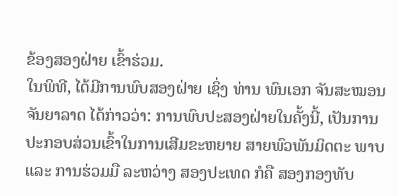ຂ້ອງສອງຝ່າຍ ເຂົ້າຮ່ວມ.
ໃນພິທີ, ໄດ້ມີການພົບສອງຝ່າຍ ເຊິ່ງ ທ່ານ ພົນເອກ ຈັນສະໝອນ ຈັນຍາລາດ ໄດ້ກ່າວວ່າ: ການພົບປະສອງຝ່າຍໃນຄັ້ງນີ້, ເປັນການປະກອບສ່ວນເຂົ້າໃນການເສີມຂະຫຍາຍ ສາຍພົວພັນມິດຕະ ພາບ ແລະ ການຮ່ວມມື ລະຫວ່າງ ສອງປະເທດ ກໍຄື ສອງກອງທັບ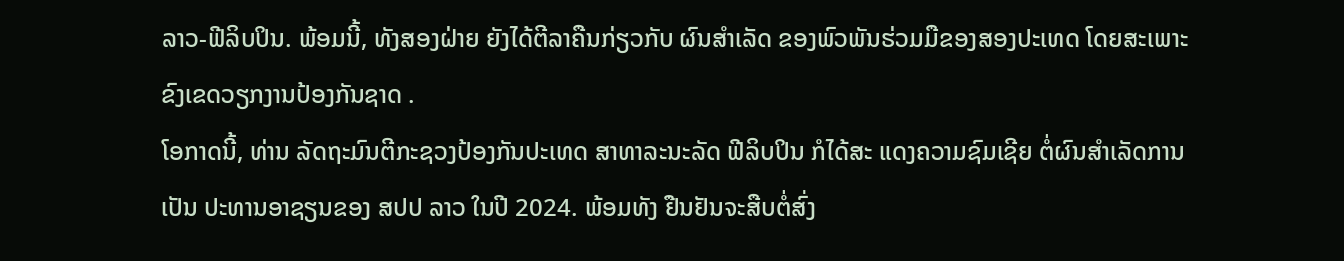ລາວ-ຟີລິບປິນ. ພ້ອມນີ້, ທັງສອງຝ່າຍ ຍັງໄດ້ຕີລາຄືນກ່ຽວກັບ ຜົນສໍາເລັດ ຂອງພົວພັນຮ່ວມມືຂອງສອງປະເທດ ໂດຍສະເພາະ ຂົງເຂດວຽກງານປ້ອງກັນຊາດ .
ໂອກາດນີ້, ທ່ານ ລັດຖະມົນຕີກະຊວງປ້ອງກັນປະເທດ ສາທາລະນະລັດ ຟີລິບປິນ ກໍໄດ້ສະ ແດງຄວາມຊົມເຊີຍ ຕໍ່ຜົນສຳເລັດການເປັນ ປະທານອາຊຽນຂອງ ສປປ ລາວ ໃນປີ 2024. ພ້ອມທັງ ຢືນຢັນຈະສືບຕໍ່ສົ່ງ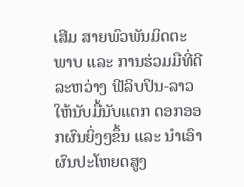ເສີມ ສາຍພົວພັນມິດຕະພາບ ແລະ ການຮ່ວມມືທີ່ດີ ລະຫວ່າງ ຟີລິບປິນ-ລາວ ໃຫ້ນັບມື້ນັບແຕກ ດອກອອກຜົນຍິ່ງໆຂຶ້ນ ແລະ ນໍາເອົາຜົນປະໂຫຍດສູງ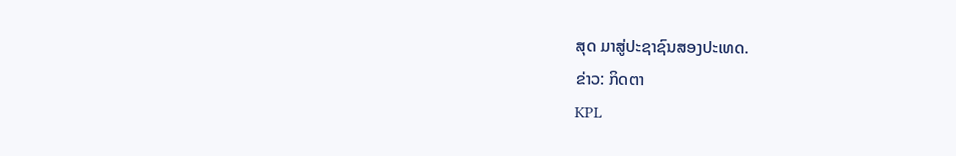ສຸດ ມາສູ່ປະຊາຊົນສອງປະເທດ.
ຂ່າວ: ກິດຕາ
KPL